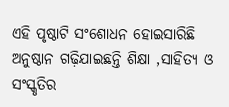ଏହି ପୃଷ୍ଠାଟି ସଂଶୋଧନ ହୋଇସାରିଛି
ଅନୁଷ୍ଠାନ ଗଢ଼ିଯାଇଛନ୍ତି ଶିକ୍ଷା ,ସାହିତ୍ୟ ଓ ସଂସ୍କୃତିର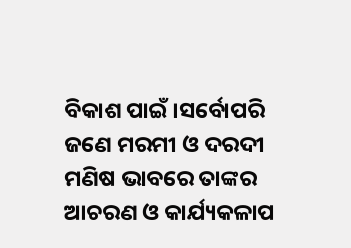ବିକାଶ ପାଇଁ ।ସର୍ବୋପରି ଜଣେ ମରମୀ ଓ ଦରଦୀ ମଣିଷ ଭାବରେ ତାଙ୍କର ଆଚରଣ ଓ କାର୍ଯ୍ୟକଳାପ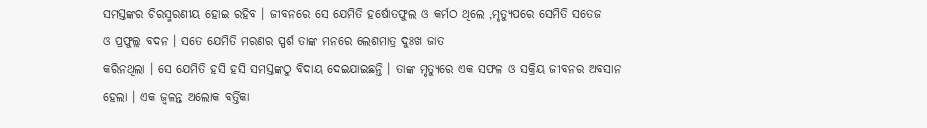ସମସ୍ତଙ୍କର ଚିରସ୍ମରଣୀୟ ହୋଇ ରହିବ । ଜୀବନରେ ସେ ଯେମିତି ହର୍ଷୋତଫୁଲ ଓ କର୍ମଠ ଥିଲେ ,ମୃତ୍ୟୁପରେ ସେମିତି ସତେଜ
ଓ ପ୍ରଫୁଲ୍ଲ ବଦନ । ସତେ ଯେମିତି ମରଣର ସ୍ପର୍ଶ ତାଙ୍କ ମନରେ ଲେଶମାତ୍ର ଦୁଃଖ ଜାତ
କରିନଥିଲା । ସେ ଯେମିତି ହସି ହସି ସମସ୍ତଙ୍କଠୁ ବିଦାୟ ଦେଇଯାଇଛନ୍ତି । ତାଙ୍କ ମୃତ୍ୟୁରେ ଏକ ସଫଳ ଓ ସକ୍ରିୟ ଜୀବନର ଅବସାନ ହେଲା । ଏକ ଜ୍ବଳନ୍ତ ଅଲୋକ ବର୍ତ୍ତିକା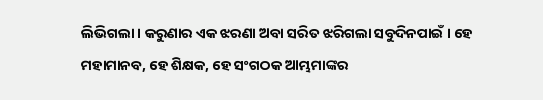ଲିଭିଗଲା । କରୁଣାର ଏକ ଝରଣା ଅବା ସରିତ ଝରିଗଲା ସବୁଦିନପାଇଁ । ହେ ମହାମାନବ, ହେ ଶିକ୍ଷକ, ହେ ସଂଗଠକ ଆମ୍ଭମାଙ୍କର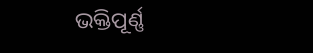ଭକ୍ତିପୂର୍ଣ୍ଣ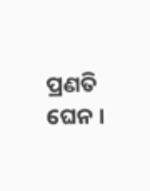ପ୍ରଣତି ଘେନ ।